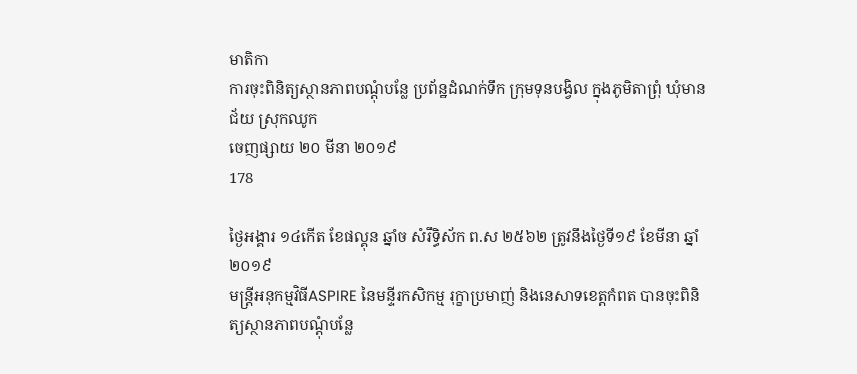មាតិកា
ការចុះពិនិត្យស្ថានភាពបណ្តុំបន្លែ ប្រព័ន្ឋដំណក់ទឹក ក្រុមទុនបង្វិល ក្នុងភូមិតាព្រុំ ឃុំមានជ័យ ស្រុកឈូក
ចេញផ្សាយ ២០ មីនា ២០១៩
178

ថ្ងៃអង្គារ ១៤កើត ខែផល្គុន ឆ្នាំច សំរឹទ្ធិស័ក ព.ស ២៥៦២ ត្រូវនឹងថ្ងៃទី១៩ ខែមីនា ឆ្នាំ២០១៩
មន្ត្រីអនុកម្មវិធីASPIRE នៃមន្ទីរកសិកម្ម រុក្ខាប្រមាញ់ និងនេសាទខេត្តកំពត បានចុះពិនិត្យស្ថានភាពបណ្តុំបន្លែ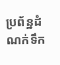ប្រព័ន្ឋដំណក់ទឹក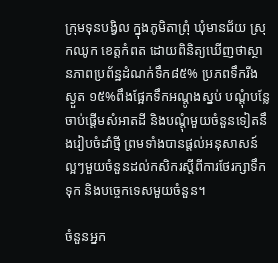ក្រុមទុនបង្វិល ក្នុងភូមិតាព្រុំ ឃុំមានជ័យ ស្រុកឈូក ខេត្តកំពត ដោយពិនិត្យឃើញថាស្ថានភាពប្រព័ន្ឋដំណក់ទឹក៨៥% ប្រភពទឹករីងស្ងួត ១៥%ពឹងផ្អែកទឹកអណ្តូងស្នប់ បណ្តុំបន្លែចាប់ផ្តើមសំអាតដី និងបណ្តុំមួយចំនួនទៀតនឹងរៀបចំដាំថ្មី ព្រមទាំងបានផ្តល់អនុសាសន៍ល្អៗមួយចំនួនដល់កសិករស្តីពីការថែរក្សាទឹកទុក និងបច្ចេកទេសមួយចំនួន។

ចំនួនអ្នក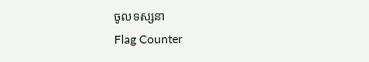ចូលទស្សនា
Flag Counter